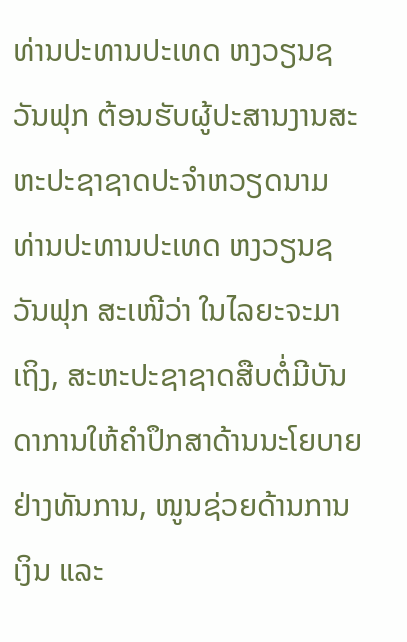ທ່ານປະທານປະເທດ ຫງວຽນຊວັນຟຸກ ຕ້ອນຮັບຜູ້ປະສານງານສະຫະປະຊາຊາດປະຈຳຫວຽດນາມ
ທ່ານປະທານປະເທດ ຫງວຽນຊວັນຟຸກ ສະເໜີວ່າ ໃນໄລຍະຈະມາເຖິງ, ສະຫະປະຊາຊາດສືບຕໍ່ມີບັນດາການໃຫ້ຄຳປຶກສາດ້ານນະໂຍບາຍຢ່າງທັນການ, ໜູນຊ່ວຍດ້ານການເງິນ ແລະ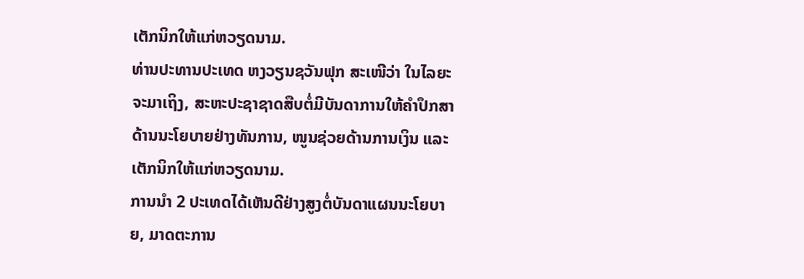ເຕັກນິກໃຫ້ແກ່ຫວຽດນາມ.
ທ່ານປະທານປະເທດ ຫງວຽນຊວັນຟຸກ ສະເໜີວ່າ ໃນໄລຍະຈະມາເຖິງ, ສະຫະປະຊາຊາດສືບຕໍ່ມີບັນດາການໃຫ້ຄຳປຶກສາດ້ານນະໂຍບາຍຢ່າງທັນການ, ໜູນຊ່ວຍດ້ານການເງິນ ແລະ ເຕັກນິກໃຫ້ແກ່ຫວຽດນາມ.
ການນຳ 2 ປະເທດໄດ້ເຫັນດີຢ່າງສູງຕໍ່ບັນດາແຜນນະໂຍບາຍ, ມາດຕະການ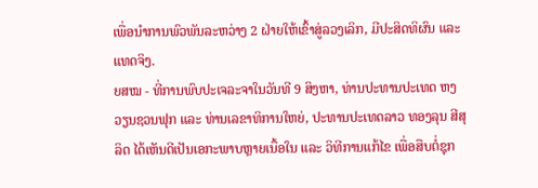ເພື່ອນຳການພົວພັນລະຫວ່າງ 2 ຝ່າຍໃຫ້ເຂົ້າສູ່ລວງເລິກ, ມີປະສິດທິຜົນ ແລະ ແທດຈິງ.
ຍສໝ - ທີ່ການພົບປະເຈລະຈາໃນວັນທີ 9 ສິງຫາ, ທ່ານປະທານປະເທດ ຫງວຽນຊວນຟຸກ ແລະ ທ່ານເລຂາທິການໃຫຍ່, ປະທານປະເທດລາວ ທອງລຸນ ສີສຸລິດ ໄດ້ເຫັນດີເປັນເອກະພາບຫຼາຍເນື້ອໃນ ແລະ ວິທີການແກ້ໄຂ ເພື່ອສືບຕໍ່ຊຸກ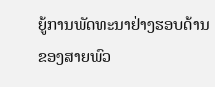ຍູ້ການພັດທະນາຢ່າງຮອບດ້ານ ຂອງສາຍພົວ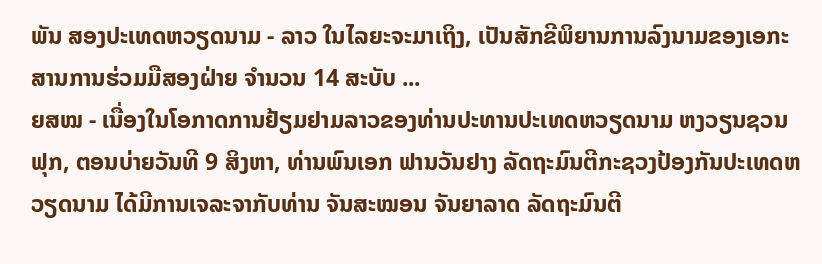ພັນ ສອງປະເທດຫວຽດນາມ - ລາວ ໃນໄລຍະຈະມາເຖິງ, ເປັນສັກຂີພິຍານການລົງນາມຂອງເອກະສານການຮ່ວມມືສອງຝ່າຍ ຈຳນວນ 14 ສະບັບ ...
ຍສໝ - ເນື່ອງໃນໂອກາດການຢ້ຽມຢາມລາວຂອງທ່ານປະທານປະເທດຫວຽດນາມ ຫງວຽນຊວນຟຸກ, ຕອນບ່າຍວັນທີ 9 ສິງຫາ, ທ່ານພົນເອກ ຟານວັນຢາງ ລັດຖະມົນຕີກະຊວງປ້ອງກັນປະເທດຫວຽດນາມ ໄດ້ມີການເຈລະຈາກັບທ່ານ ຈັນສະໝອນ ຈັນຍາລາດ ລັດຖະມົນຕີ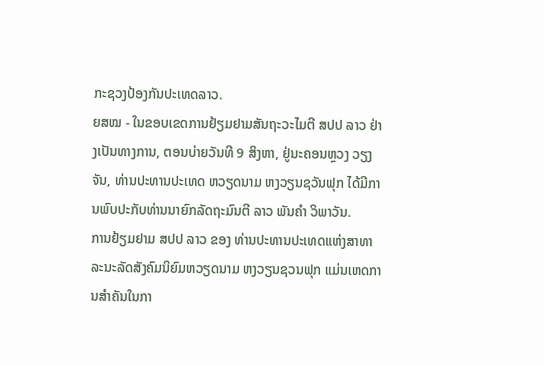ກະຊວງປ້ອງກັນປະເທດລາວ.
ຍສໝ - ໃນຂອບເຂດການຢ້ຽມຢາມສັນຖະວະໄມຕີ ສປປ ລາວ ຢ່າງເປັນທາງການ, ຕອນບ່າຍວັນທີ 9 ສິງຫາ, ຢູ່ນະຄອນຫຼວງ ວຽງຈັນ, ທ່ານປະທານປະເທດ ຫວຽດນາມ ຫງວຽນຊວັນຟຸກ ໄດ້ມີການພົບປະກັບທ່ານນາຍົກລັດຖະມົນຕີ ລາວ ພັນຄຳ ວິພາວັນ.
ການຢ້ຽມຢາມ ສປປ ລາວ ຂອງ ທ່ານປະທານປະເທດແຫ່ງສາທາລະນະລັດສັງຄົມນິຍົມຫວຽດນາມ ຫງວຽນຊວນຟຸກ ແມ່ນເຫດການສໍາຄັນໃນກາ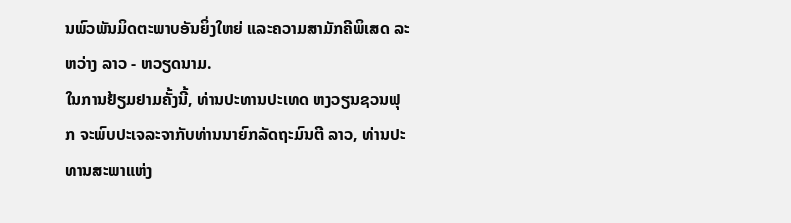ນພົວພັນມິດຕະພາບອັນຍິ່ງໃຫຍ່ ແລະຄວາມສາມັກຄີພິເສດ ລະຫວ່າງ ລາວ - ຫວຽດນາມ.
ໃນການຢ້ຽມຢາມຄັ້ງນີ້, ທ່ານປະທານປະເທດ ຫງວຽນຊວນຟຸກ ຈະພົບປະເຈລະຈາກັບທ່ານນາຍົກລັດຖະມົນຕີ ລາວ, ທ່ານປະທານສະພາແຫ່ງ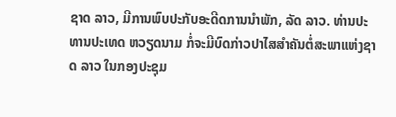ຊາດ ລາວ, ມີການພົບປະກັບອະດີດການນຳພັກ, ລັດ ລາວ. ທ່ານປະທານປະເທດ ຫວຽດນາມ ກໍ່ຈະມີບົດກ່າວປາໄສສຳຄັນຕໍ່ສະພາແຫ່ງຊາດ ລາວ ໃນກອງປະຊຸມ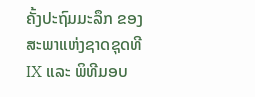ຄັ້ງປະຖົມມະລຶກ ຂອງສະພາແຫ່ງຊາດຊຸດທີ IX ແລະ ພິທີມອບ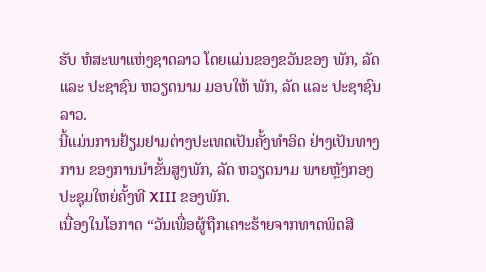ຮັບ ຫໍສະພາແຫ່ງຊາດລາວ ໂດຍແມ່ນຂອງຂວັນຂອງ ພັກ, ລັດ ແລະ ປະຊາຊົນ ຫວຽດນາມ ມອບໃຫ້ ພັກ, ລັດ ແລະ ປະຊາຊົນ ລາວ.
ນີ້ແມ່ນການຢ້ຽມຢາມຕ່າງປະເທດເປັນຄັ້ງທຳອິດ ຢ່າງເປັນທາງການ ຂອງການນຳຂັ້ນສູງພັກ, ລັດ ຫວຽດນາມ ພາຍຫຼັງກອງປະຊຸມໃຫຍ່ຄັ້ງທີ XIII ຂອງພັກ.
ເນື່ອງໃນໂອກາດ “ວັນເພື່ອຜູ້ຖືກເຄາະຮ້າຍຈາກທາດພິດສີ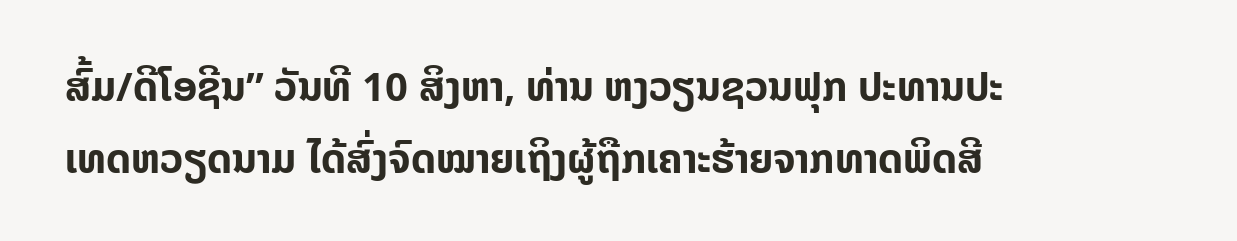ສົ້ມ/ດີໂອຊີນ” ວັນທີ 10 ສິງຫາ, ທ່ານ ຫງວຽນຊວນຟຸກ ປະທານປະເທດຫວຽດນາມ ໄດ້ສົ່ງຈົດໝາຍເຖິງຜູ້ຖືກເຄາະຮ້າຍຈາກທາດພິດສີ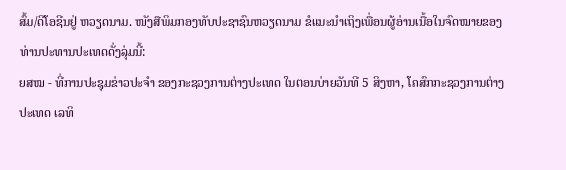ສົ້ມ/ດີໂອຊີນຢູ່ ຫວຽດນາມ. ໜັງສືພິມກອງທັບປະຊາຊົນຫວຽດນາມ ຂໍແນະນໍາເຖິງເພື່ອນຜູ້ອ່ານເນື້ອໃນຈົດໝາຍຂອງທ່ານປະທານປະເທດດັ່ງລຸ່ມນີ້:
ຍສໝ - ທີ່ການປະຊຸມຂ່າວປະຈຳ ຂອງກະຊວງການຕ່າງປະເທດ ໃນຕອນບ່າຍວັນທີ 5 ສິງຫາ, ໂຄສົກກະຊວງການຕ່າງປະເທດ ເລທິ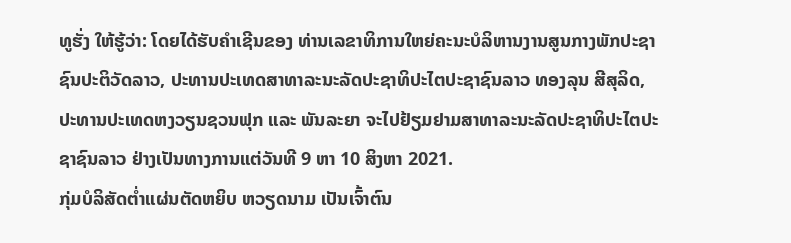ທູຮັ່ງ ໃຫ້ຮູ້ວ່າ: ໂດຍໄດ້ຮັບຄຳເຊີນຂອງ ທ່ານເລຂາທິການໃຫຍ່ຄະນະບໍລິຫານງານສູນກາງພັກປະຊາຊົນປະຕິວັດລາວ, ປະທານປະເທດສາທາລະນະລັດປະຊາທິປະໄຕປະຊາຊົນລາວ ທອງລຸນ ສີສຸລິດ, ປະທານປະເທດຫງວຽນຊວນຟຸກ ແລະ ພັນລະຍາ ຈະໄປຢ້ຽມຢາມສາທາລະນະລັດປະຊາທິປະໄຕປະຊາຊົນລາວ ຢ່າງເປັນທາງການແຕ່ວັນທີ 9 ຫາ 10 ສິງຫາ 2021.
ກຸ່ມບໍລິສັດຕ່ຳແຜ່ນຕັດຫຍິບ ຫວຽດນາມ ເປັນເຈົ້າຕົນ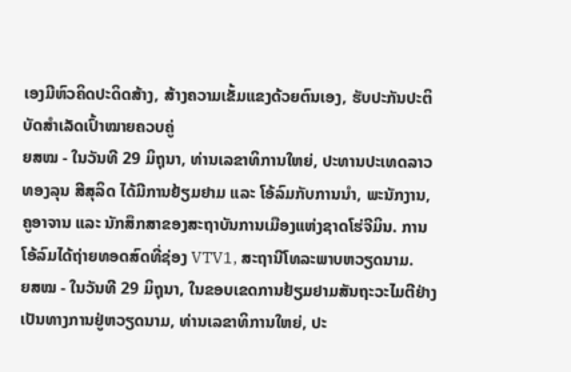ເອງມີຫົວຄິດປະດິດສ້າງ, ສ້າງຄວາມເຂັ້ມແຂງດ້ວຍຕົນເອງ, ຮັບປະກັນປະຕິບັດສຳເລັດເປົ້າໝາຍຄວບຄູ່
ຍສໝ - ໃນວັນທີ 29 ມິຖຸນາ, ທ່ານເລຂາທິການໃຫຍ່, ປະທານປະເທດລາວ ທອງລຸນ ສີສຸລິດ ໄດ້ມີການຢ້ຽມຢາມ ແລະ ໂອ້ລົມກັບການນຳ, ພະນັກງານ, ຄູອາຈານ ແລະ ນັກສຶກສາຂອງສະຖາບັນການເມືອງແຫ່ງຊາດໂຮ່ຈີມິນ. ການໂອ້ລົມໄດ້ຖ່າຍທອດສົດທີ່ຊ່ອງ VTV1, ສະຖານີໂທລະພາບຫວຽດນາມ.
ຍສໝ - ໃນວັນທີ 29 ມິຖຸນາ, ໃນຂອບເຂດການຢ້ຽມຢາມສັນຖະວະໄມຕີຢ່າງເປັນທາງການຢູ່ຫວຽດນາມ, ທ່ານເລຂາທິການໃຫຍ່, ປະ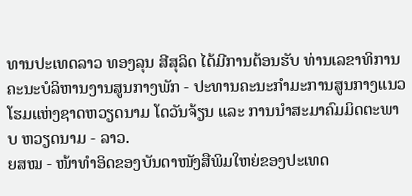ທານປະເທດລາວ ທອງລຸນ ສີສຸລິດ ໄດ້ມີການຕ້ອນຮັບ ທ່ານເລຂາທິການ ຄະນະບໍລິຫານງານສູນກາງພັກ - ປະທານຄະນະກຳມະການສູນກາງແນວໂຮມແຫ່ງຊາດຫວຽດນາມ ໂດວັນຈ້ຽນ ແລະ ການນຳສະມາຄົມມິດຕະພາບ ຫວຽດນາມ - ລາວ.
ຍສໝ - ໜ້າທຳອິດຂອງບັນດາໜັງສືພິມໃຫຍ່ຂອງປະເທດ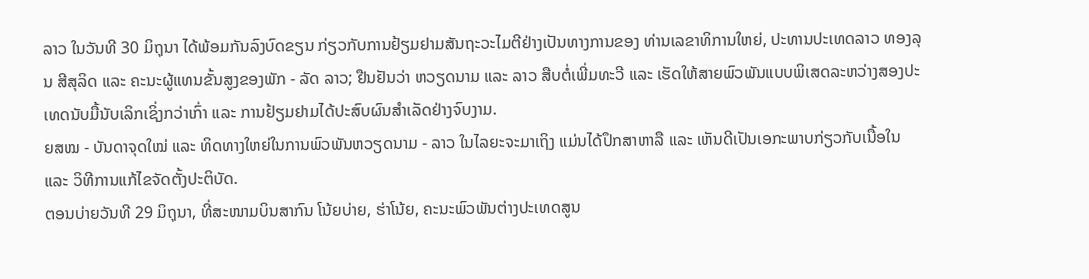ລາວ ໃນວັນທີ 30 ມິຖຸນາ ໄດ້ພ້ອມກັນລົງບົດຂຽນ ກ່ຽວກັບການຢ້ຽມຢາມສັນຖະວະໄມຕີຢ່າງເປັນທາງການຂອງ ທ່ານເລຂາທິການໃຫຍ່, ປະທານປະເທດລາວ ທອງລຸນ ສີສຸລິດ ແລະ ຄະນະຜູ້ແທນຂັ້ນສູງຂອງພັກ - ລັດ ລາວ; ຢືນຢັນວ່າ ຫວຽດນາມ ແລະ ລາວ ສືບຕໍ່ເພີ່ມທະວີ ແລະ ເຮັດໃຫ້ສາຍພົວພັນແບບພິເສດລະຫວ່າງສອງປະເທດນັບມື້ນັບເລິກເຊິ່ງກວ່າເກົ່າ ແລະ ການຢ້ຽມຢາມໄດ້ປະສົບຜົນສຳເລັດຢ່າງຈົບງາມ.
ຍສໝ - ບັນດາຈຸດໃໝ່ ແລະ ທິດທາງໃຫຍ່ໃນການພົວພັນຫວຽດນາມ - ລາວ ໃນໄລຍະຈະມາເຖິງ ແມ່ນໄດ້ປຶກສາຫາລື ແລະ ເຫັນດີເປັນເອກະພາບກ່ຽວກັບເນື້ອໃນ ແລະ ວິທີການແກ້ໄຂຈັດຕັ້ງປະຕິບັດ.
ຕອນບ່າຍວັນທີ 29 ມິຖຸນາ, ທີ່ສະໜາມບິນສາກົນ ໂນ້ຍບ່າຍ, ຮ່າໂນ້ຍ, ຄະນະພົວພັນຕ່າງປະເທດສູນ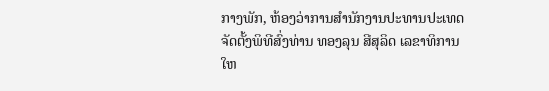ກາງພັກ, ຫ້ອງວ່າການສໍານັກງານປະທານປະເທດ ຈັດຕັ້ງພິທີສົ່ງທ່ານ ທອງລຸນ ສີສຸລິດ ເລຂາທິການໃຫ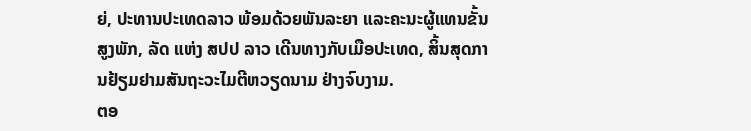ຍ່, ປະທານປະເທດລາວ ພ້ອມດ້ວຍພັນລະຍາ ແລະຄະນະຜູ້ແທນຂັ້ນສູງພັກ, ລັດ ແຫ່ງ ສປປ ລາວ ເດີນທາງກັບເມືອປະເທດ, ສິ້ນສຸດການຢ້ຽມຢາມສັນຖະວະໄມຕີຫວຽດນາມ ຢ່າງຈົບງາມ.
ຕອ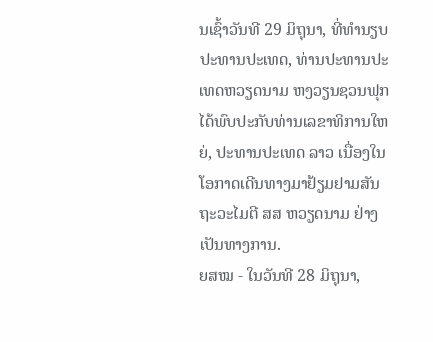ນເຊົ້າວັນທີ 29 ມິຖຸນາ, ທີ່ທໍານຽບປະທານປະເທດ, ທ່ານປະທານປະເທດຫວຽດນາມ ຫງວຽນຊວນຟຸກ ໄດ້ພົບປະກັບທ່ານເລຂາທິການໃຫຍ່, ປະທານປະເທດ ລາວ ເນື່ອງໃນໂອກາດເດີນທາງມາຢ້ຽມຢາມສັນຖະວະໄມຕີ ສສ ຫວຽດນາມ ຢ່າງເປັນທາງການ.
ຍສໝ - ໃນວັນທີ 28 ມິຖຸນາ,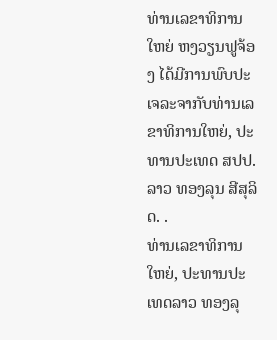ທ່ານເລຂາທິການໃຫຍ່ ຫງວຽນຟູຈ້ອງ ໄດ້ມີການພົບປະເຈລະຈາກັບທ່ານເລຂາທິການໃຫຍ່, ປະທານປະເທດ ສປປ.ລາວ ທອງລຸນ ສີສຸລິດ. .
ທ່ານເລຂາທິການໃຫຍ່, ປະທານປະເທດລາວ ທອງລຸ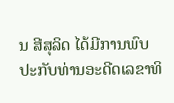ນ ສີສຸລິດ ໄດ້ມີການພົບປະກັບທ່ານອະດີດເລຂາທິ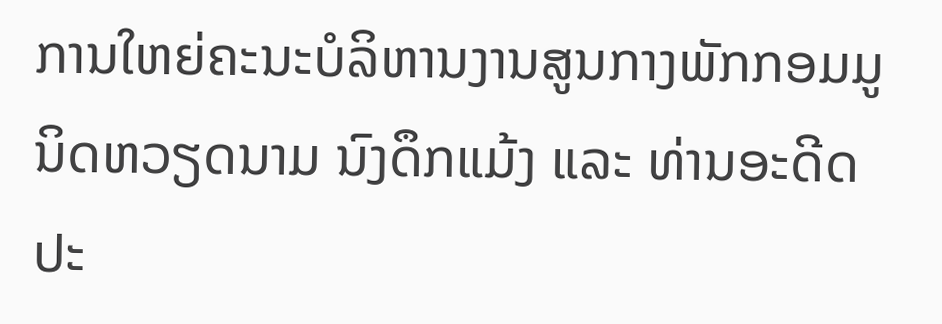ການໃຫຍ່ຄະນະບໍລິຫານງານສູນກາງພັກກອມມູນິດຫວຽດນາມ ນົງດຶກແມ້ງ ແລະ ທ່ານອະດີດປະ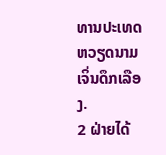ທານປະເທດຫວຽດນາມ ເຈິ່ນດຶກເລືອງ.
2 ຝ່າຍໄດ້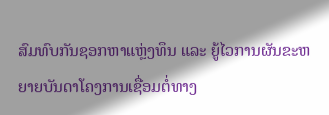ສົມທົບກັນຊອກຫາແຫຼ່ງທຶນ ແລະ ຍູ້ໄວການຜັນຂະຫຍາຍບັນດາໂຄງການເຊື່ອມຕໍ່ທາງ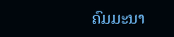ຄົມມະນາ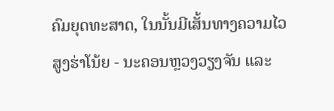ຄົມຍຸດທະສາດ, ໃນນັ້ນມີເສັ້ນທາງຄວາມໄວສູງຮ່າໂນ້ຍ - ນະຄອນຫຼວງວຽງຈັນ ແລະ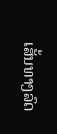ເສັ້ນທາງລົດ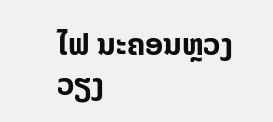ໄຟ ນະຄອນຫຼວງວຽງ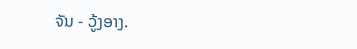ຈັນ - ວູ້ງອາງ.